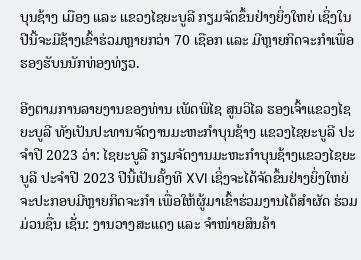ບຸນຊ້າງ ເມືອງ ແລະ ແຂວງໄຊຍະບູລີ ກຽມຈັດຂຶ້ນຢ່າງຍິ່ງໃຫຍ່ ເຊິ່ງໃນປີນີ້ຈະມີຊ້າງເຂົ້າຮ່ວມຫຼາຍກວ່າ 70 ເຊືອກ ແລະ ມີຫຼາຍກິດຈະກຳເພື່ອຮອງຮັບນນັກທ່ອງທ່ຽວ.

ອີງຕາມການລາຍງານຂອງທ່ານ ເພັດພິໄຊ ສູນວິໄລ ຮອງເຈົ້າແຂວງໄຊຍະບູລີ ທັງເປັນປະທານຈັດງານມະຫະກຳບຸນຊ້າງ ແຂວງໄຊຍະບູລີ ປະຈຳປີ 2023 ວ່າ: ໄຊຍະບູລີ ກຽມຈັດງານມະຫະກຳບຸນຊ້າງແຂວງໄຊຍະບູລີ ປະຈຳປີ 2023 ປີນີ້ເປັນຄັ້ງທີ XVI ເຊິ່ງຈະໄດ້ຈັດຂຶ້ນຢ່າງຍິ່ງໃຫຍ່ ຈະປະກອບມີຫຼາຍກິດຈະກຳ ເພື່ອໃຫ້ຜູ້ມາເຂົ້າຮ່ວມງານໄດ້ສຳຜັດ ຮ່ວມມ່ວນຊື່ນ ເຊັ່ນ: ງານວາງສະແດງ ແລະ ຈຳໜ່າຍສິນຄ້າ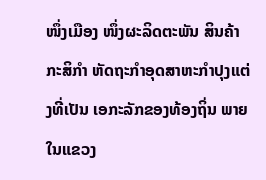ໜຶ່ງເມືອງ ໜຶ່ງຜະລິດຕະພັນ ສິນຄ້າກະສິກຳ ຫັດຖະກຳອຸດສາຫະກຳປຸງແຕ່ງທີ່ເປັນ ເອກະລັກຂອງທ້ອງຖິ່ນ ພາຍໃນແຂວງ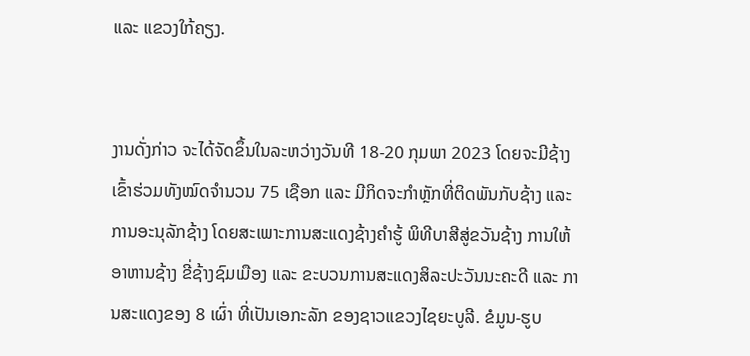ແລະ ແຂວງໃກ້ຄຽງ.


ງານດັ່ງກ່າວ ຈະໄດ້ຈັດຂຶ້ນໃນລະຫວ່າງວັນທີ 18-20 ກຸມພາ 2023 ໂດຍຈະມີຊ້າງເຂົ້າຮ່ວມທັງໝົດຈຳນວນ 75 ເຊືອກ ແລະ ມີກິດຈະກຳຫຼັກທີ່ຕິດພັນກັບຊ້າງ ແລະ ການອະນຸລັກຊ້າງ ໂດຍສະເພາະການສະແດງຊ້າງຄຳຮູ້ ພິທີບາສີສູ່ຂວັນຊ້າງ ການໃຫ້ອາຫານຊ້າງ ຂີ່ຊ້າງຊົມເມືອງ ແລະ ຂະບວນການສະແດງສິລະປະວັນນະຄະດີ ແລະ ການສະແດງຂອງ 8 ເຜົ່າ ທີ່ເປັນເອກະລັກ ຂອງຊາວແຂວງໄຊຍະບູລີ. ຂໍມູນ-ຮູບ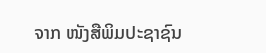ຈາກ ໜັງສືພິມປະຊາຊົນ